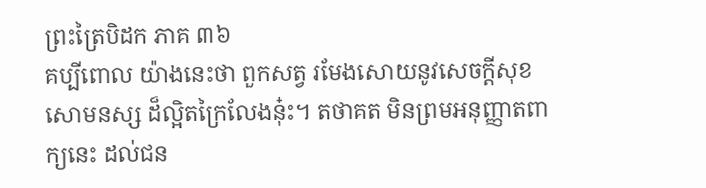ព្រះត្រៃបិដក ភាគ ៣៦
គប្បីពោល យ៉ាងនេះថា ពួកសត្វ រមែងសោយនូវសេចក្តីសុខសោមនស្ស ដ៏ល្អិតក្រៃលែងនុ៎ះ។ តថាគត មិនព្រមអនុញ្ញាតពាក្យនេះ ដល់ជន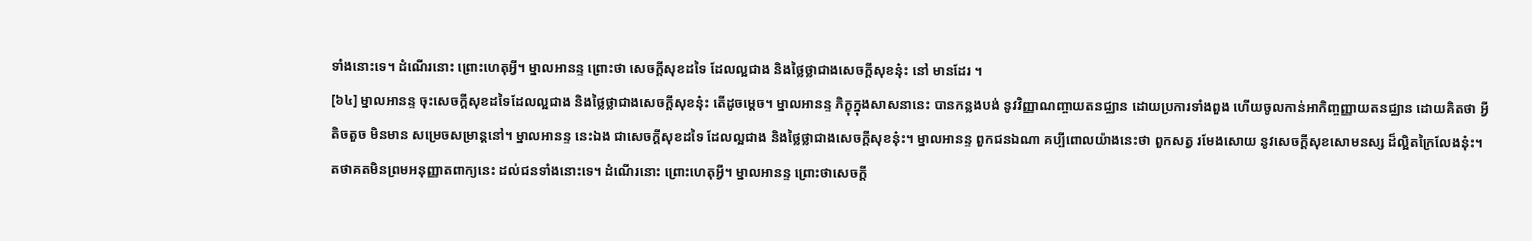ទាំងនោះទេ។ ដំណើរនោះ ព្រោះហេតុអ្វី។ ម្នាលអានន្ទ ព្រោះថា សេចក្តីសុខដទៃ ដែលល្អជាង និងថ្លៃថ្លាជាងសេចក្តីសុខនុ៎ះ នៅ មានដែរ ។
[៦៤] ម្នាលអានន្ទ ចុះសេចក្តីសុខដទៃដែលល្អជាង និងថ្លៃថ្លាជាងសេចក្តីសុខនុ៎ះ តើដូចម្តេច។ ម្នាលអានន្ទ ភិក្ខុក្នុងសាសនានេះ បានកន្លងបង់ នូវវិញ្ញាណញ្ចាយតនជ្ឈាន ដោយប្រការទាំងពួង ហើយចូលកាន់អាកិញ្ចញ្ញាយតនជ្ឈាន ដោយគិតថា អ្វីតិចតួច មិនមាន សម្រេចសម្រាន្តនៅ។ ម្នាលអានន្ទ នេះឯង ជាសេចក្តីសុខដទៃ ដែលល្អជាង និងថ្លៃថ្លាជាងសេចក្តីសុខនុ៎ះ។ ម្នាលអានន្ទ ពួកជនឯណា គប្បីពោលយ៉ាងនេះថា ពួកសត្វ រមែងសោយ នូវសេចក្តីសុខសោមនស្ស ដ៏ល្អិតក្រៃលែងនុ៎ះ។ តថាគតមិនព្រមអនុញ្ញាតពាក្យនេះ ដល់ជនទាំងនោះទេ។ ដំណើរនោះ ព្រោះហេតុអ្វី។ ម្នាលអានន្ទ ព្រោះថាសេចក្តី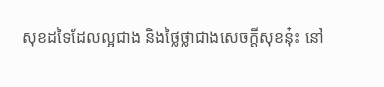សុខដទៃដែលល្អជាង និងថ្លៃថ្លាជាងសេចក្តីសុខនុ៎ះ នៅ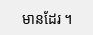មានដែរ ។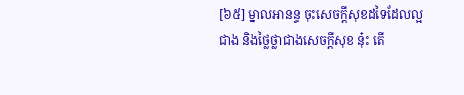[៦៥] ម្នាលអានន្ទ ចុះសេចក្តីសុខដទៃដែលល្អជាង និងថ្លៃថ្លាជាងសេចក្តីសុខ នុ៎ះ តើ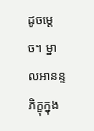ដូចម្តេច។ ម្នាលអានន្ទ ភិក្ខុក្នុង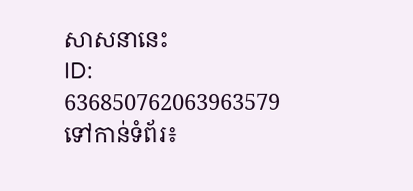សាសនានេះ
ID: 636850762063963579
ទៅកាន់ទំព័រ៖